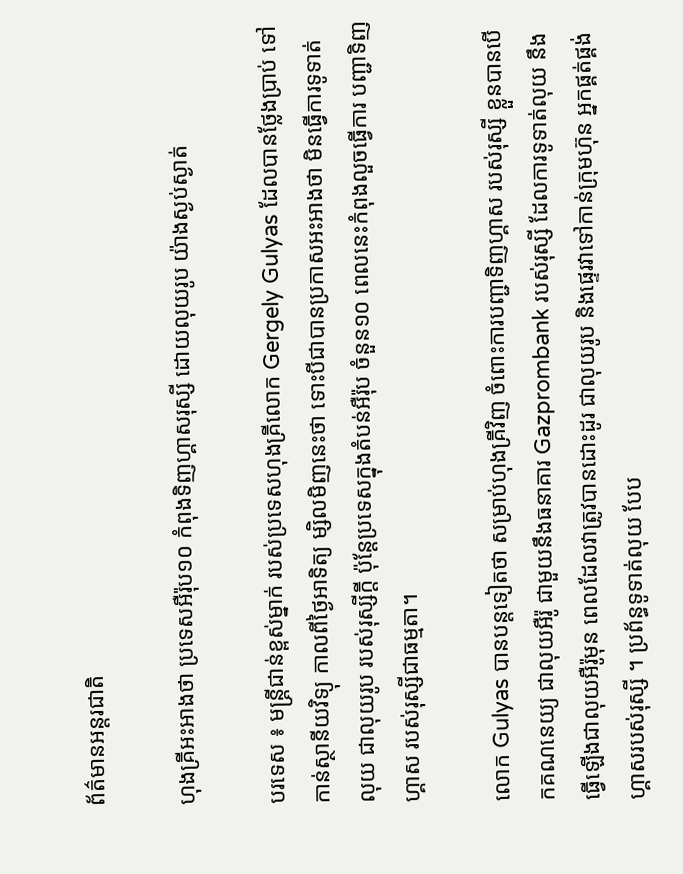ព័ត៌មានអន្តរជាតិ

ហុងគ្រីអះអាងថា ប្រទេសអឺរ៉ុប១០ កំពុងទិញហ្គាសរុស្សី ដោយលុយរូប យ៉ាងស្ងប់ស្ងាត់

បរទេស ៖ មន្ត្រីជាន់ខ្ពស់ម្នាក់ របស់ប្រទេសហុងគ្រីលោក Gergely Gulyas ដែលបានថ្លែងប្រាប់ ទៅកាន់ស្ថានីយវិទ្យុ កាលពីថ្ងៃអាទិត្យ ម្សិលមិញនេះថា ទោះបីជាបានប្រកាសអះអាងថា មិនធ្វើការទូទាត់លុយ ជាលុយរូប របស់រុស្សីក្តី ប៉ុន្តែប្រទេសក្នុងតំបន់អឺរ៉ុប ចំនួន១០ ពេលនេះកំពុងលួចធ្វើការ បញ្ជាទិញហ្គាស របស់រុស្សីជាធម្មតា។

លោក Gulyas បានបន្តទៀតថា សម្រាប់ហុងគ្រីវិញ ចំពោះការបញ្ជាទិញហ្គាស របស់រុស្សី ខ្លួនបានបើកគណនេយ្យ ជាលុយអឺរ៉ូ ជាមួយនឹងធនាគារ Gazprombank របស់រុស្សី ដែលការទូទាត់លុយ នឹងធ្វើឡើងជាលុយអឺរ៉ូមុន ពេលដែលវាត្រូវបានដោះដូរ ជាលុយរូប និងផ្ទេរវាទៅកាន់ក្រុមហ៊ុន អ្នកផ្គត់ផ្គង់ហ្គាសរបស់រុស្សី ។ ប្រព័ន្ធទូទាត់លុយ បែប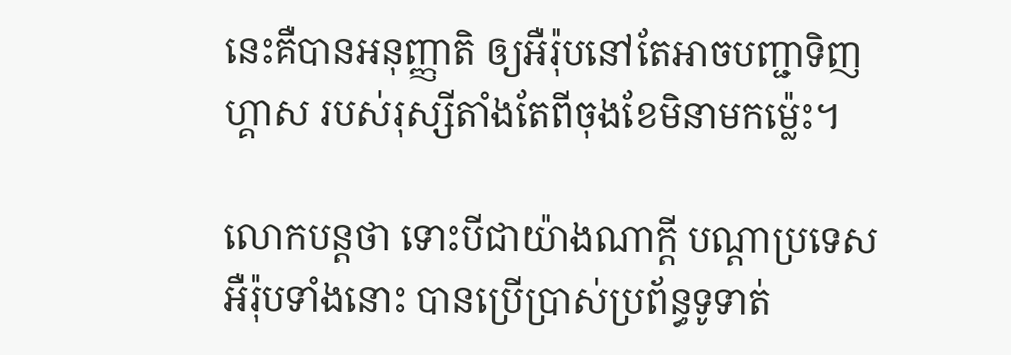នេះគឺបានអនុញ្ញាតិ ឲ្យអឺរ៉ុបនៅតែអាចបញ្ជាទិញហ្គាស របស់រុស្សីតាំងតែពីចុងខែមិនាមកម្ល៉េះ។

លោកបន្តថា ទោះបីជាយ៉ាងណាក្តី បណ្តាប្រទេសអឺរ៉ុបទាំងនោះ បានប្រើប្រាស់ប្រព័ន្ធទូទាត់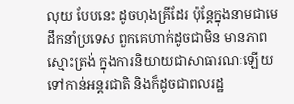លុយ បែបនេះ ដូចហុងគ្រីដែរ ប៉ុន្តែក្នុងនាមជាមេដឹកនាំប្រទេស ពួកគេហាក់ដូចជាមិន មានភាពស្មោះត្រង់ ក្នុងការនិយាយជាសាធារណៈឡើយ ទៅកាន់អន្តរជាតិ និងក៏ដូចជាពលរដ្ឋ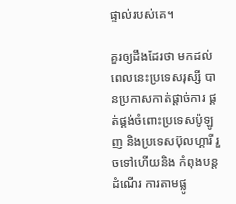ផ្ទាល់របស់គេ។

គួរឲ្យដឹងដែរថា មកដល់ពេលនេះប្រទេសរុស្សី បានប្រកាសកាត់ផ្តាច់ការ ផ្គត់ផ្គង់ចំពោះប្រទេសប៉ូឡូញ និងប្រទេសប៊ុលហ្គារី រួចទៅហើយនិង កំពុងបន្តដំណើរ ការតាមផ្លូ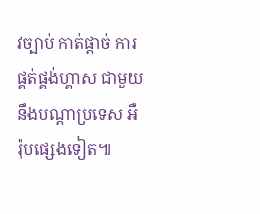វច្បាប់ កាត់ផ្តាច់ ការផ្គត់ផ្គង់ហ្គាស ជាមួយនឹងបណ្តាប្រទេស អឺរ៉ុបផ្សេងទៀត៕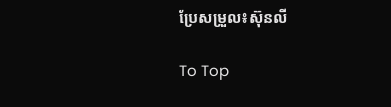ប្រែសម្រួល៖ស៊ុនលី

To Top